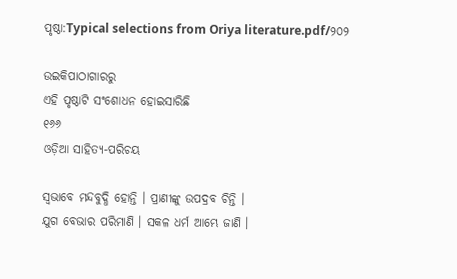ପୃଷ୍ଠା:Typical selections from Oriya literature.pdf/୨୦୨

ଉଇକିପାଠାଗାର‌ରୁ
ଏହି ପୃଷ୍ଠାଟି ସଂଶୋଧନ ହୋଇସାରିଛି
୧୬୬
ଓଡ଼ିଆ ସାହିତ୍ୟ-ପରିଚୟ

ସ୍ୱଭାବେ ମନ୍ଦବୁଦ୍ଧି ହୋନ୍ତି । ପ୍ରାଣୀଙ୍କୁ ଉପଦ୍ରବ ଚିନ୍ତି ।
ଯୁଗ ବେଭାର ପରିମାଣି । ସକଳ ଧର୍ମ ଆମ୍ଭେ ଜାଣି ।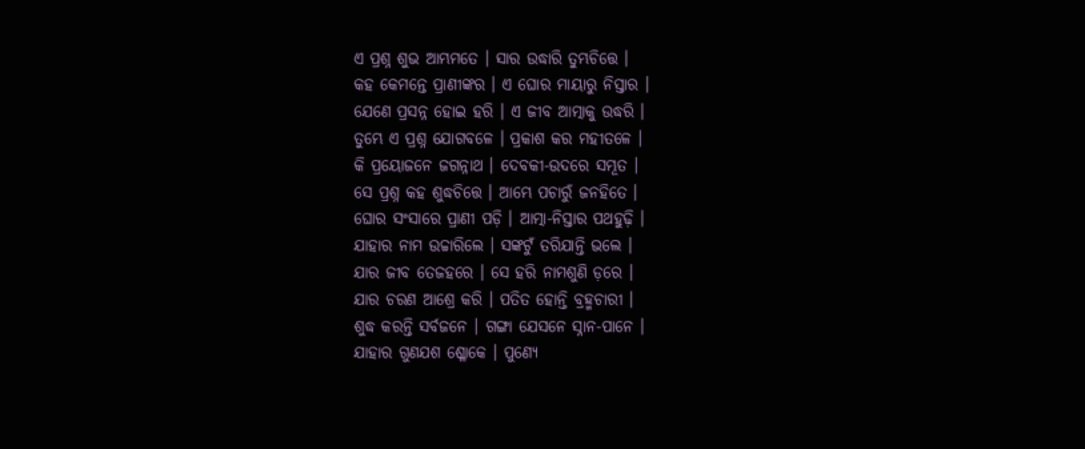ଏ ପ୍ରଶ୍ନ ଶୁଭ ଆମ୍ଭମତେ । ସାର ଉଦ୍ଧାରି ତୁମ୍ଭଚିତ୍ତେ ।
କ‌ହ କେମନ୍ତେ ପ୍ରାଣୀଙ୍କର । ଏ ଘୋର ମାୟାରୁ ନିସ୍ତାର ।
ଯେଣେ ପ୍ରସନ୍ନ ହୋଇ ହରି । ଏ ଜୀବ ଆତ୍ମାକୁ ଉଦ୍ଧରି ।
ତୁମ୍ଭେ ଏ ପ୍ରଶ୍ନ ଯୋଗବଳେ । ପ୍ରକାଶ କର ମ‌ହୀତଳେ ।
କି ପ୍ରୟୋଜନେ ଜଗନ୍ନାଥ । ଦେବକୀ-ଉଦରେ ସମ୍ଭୂତ ।
ସେ ପ୍ରଶ୍ନ କ‌ହ ଶୁଦ୍ଧଚିତ୍ତେ । ଆମ୍ଭେ ପଚାରୁଁ ଜ‌ନହିତେ ।
ଘୋର ସଂସାରେ ପ୍ରାଣୀ ପଡ଼ି । ଆତ୍ମା-ନିସ୍ତାର ପଥହୁଢ଼ି ।
ଯାହାର ନାମ ଉଚ୍ଚାରିଲେ । ସଙ୍କଟୁଁ ତରିଯାନ୍ତି ଭଲେ ।
ଯାର ଜୀବ ତେ‌ଜ‌ହରେ । ସେ ହରି ନାମଶୁଣି ଡ଼ରେ ।
ଯାର ଚରଣ ଆଶ୍ରେ କରି । ପତିତ ହୋନ୍ତି ବ୍ରହ୍ମଚାରୀ ।
ଶୁଦ୍ଧ କରନ୍ତି ସର୍ବଜନେ । ଗଙ୍ଗା ଯେସନେ ସ୍ନାନ-ପାନେ ।
ଯାହାର ଗୁଣ‌ଯଶ ଶ୍ଳୋକେ । ପୁଣ୍ୟେ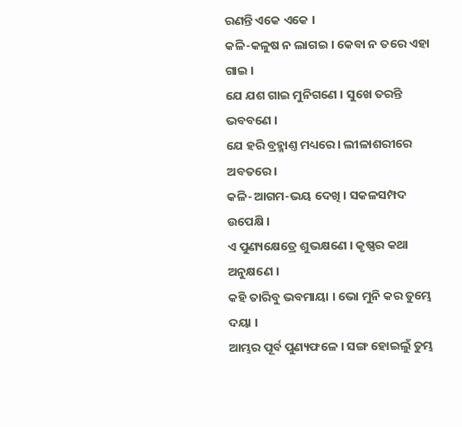ରଣନ୍ତି ଏକେ ଏକେ ।
କଳି-କଳୁଷ ନ ଲାଗଇ । କେବା ନ ତରେ ଏହା ଗାଇ ।
ଯେ ଯଶ ଗାଇ ମୁନିଗଣେ । ସୁଖେ ତରନ୍ତି ଭବବଣେ ।
ଯେ ହରି ବ୍ରହ୍ମାଣ୍ତ ମଧ୍ୟରେ । ଲୀଳାଶରୀରେ ଅବତରେ।
କଳି-ଆଗମ-ଭୟ ଦେଖି । ସକଳସମ୍ପଦ ଉପେକ୍ଷି ।
ଏ ପୁଣ୍ୟକ୍ଷେତ୍ରେ ଶୁଭକ୍ଷଣେ । କୃଷ୍ଣର କଥା ଅନୁକ୍ଷଣେ ।
କ‌ହି ତାରିବୁ ଭବମାୟା । ଭୋ ମୁନି କର ତୁମ୍ଭେ ଦୟା ।
ଆମ୍ଭର ପୂର୍ବ ପୁଣ୍ୟଫଳେ । ସଙ୍ଗ ହୋଇଲୁଁ ତୁମ୍ଭ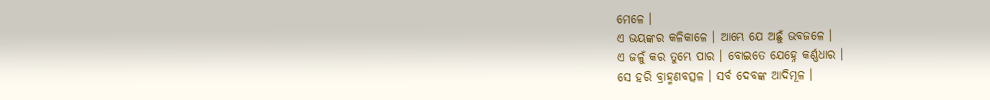ମେଳେ ।
ଏ ଭୟଙ୍କର କଳିକାଳେ । ଆମ୍ଭେ ଯେ ଅଛୁଁ ଭବ‌ଜଳେ ।
ଏ ଜଳୁଁ କର ତୁମ୍ଭେ ପାର । ବୋଇତେ ଯେହ୍ନେ କର୍ଣ୍ଣଧାର ।
ସେ ହରି ବ୍ରାହ୍ମଣବତ୍ସଳ । ସର୍ବ ଦେବଙ୍କ ଆଦିମୂଳ ।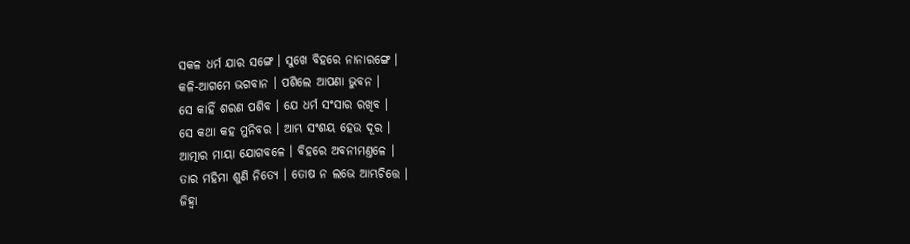ସକଳ ଧର୍ମ ଯାର ସଙ୍ଗେ । ସୁଖେ ବିହରେ ନାନାରଙ୍ଗେ ।
କଳି-ଆଗମେ ଭଗବାନ । ପଶିଲେ ଆପଣା ଭୁବନ ।
ସେ କାହିଁ ଶରଣ ପଶିବ । ଯେ ଧର୍ମ ସଂସାର ରଖିବ ।
ସେ କଥା କ‌ହ ମୁନିବର । ଆମ୍ଭ ସଂଶୟ ହେଉ ଦୂର ।
ଆତ୍ମାର ମାୟା ଯୋଗବଳେ । ବିହରେ ଅବନୀମଣ୍ତଳେ ।
ତାର ମ‌ହିମା ଶୁଣି ନିତ୍ୟେ । ତୋଷ ନ ଲଭେ ଆମ୍ଭଚିତ୍ତେ ।
ଜିହ୍ୱା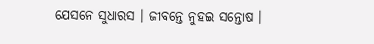ଯେସନେ ସୁଧାରସ । ଜୀବନ୍ତେ ନୁହଇ ସନ୍ତୋଷ ।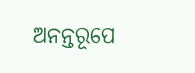ଅନନ୍ତରୂପେ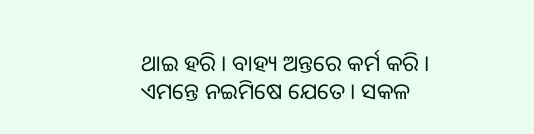ଥାଇ ହରି । ବାହ୍ୟ ଅନ୍ତରେ କର୍ମ କରି ।
ଏମ‌ନ୍ତେ ନଇମିଷେ ଯେତେ । ସକଳ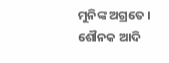ମୁନିଙ୍କ ଅଗ୍ରତେ ।
ଶୌନ‌କ ଆଦି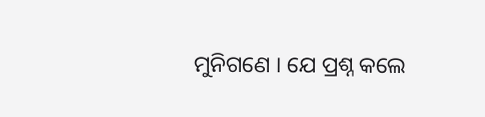ମୁନିଗଣେ । ଯେ ପ୍ରଶ୍ନ କଲେ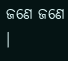ଜଣେ ଜଣେ ।